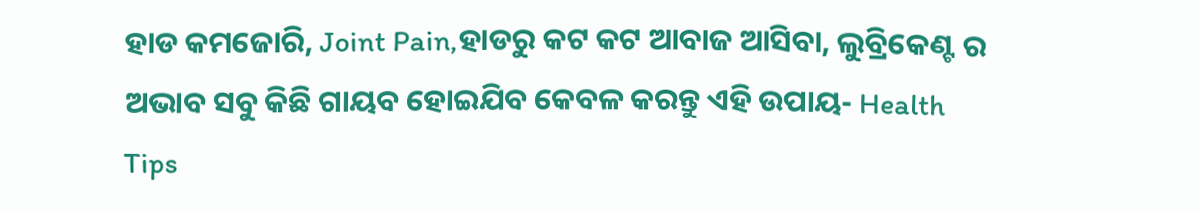ହାଡ କମଜୋରି, Joint Pain,ହାଡରୁ କଟ କଟ ଆବାଜ ଆସିବା, ଲୁବ୍ରିକେଣ୍ଟ ର ଅଭାବ ସବୁ କିଛି ଗାୟବ ହୋଇଯିବ କେବଳ କରନ୍ତୁ ଏହି ଉପାୟ- Health Tips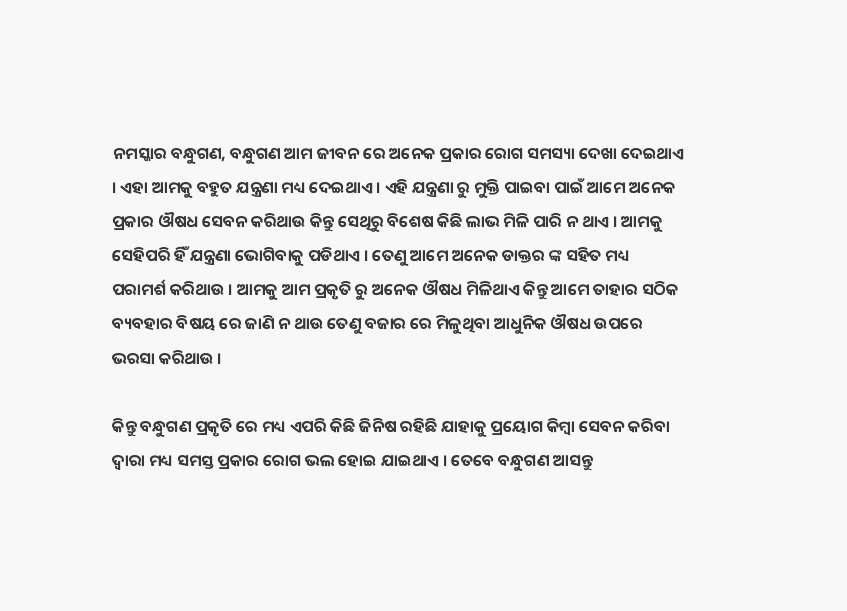ନମସ୍କାର ବନ୍ଧୁଗଣ, ବନ୍ଧୁଗଣ ଆମ ଜୀବନ ରେ ଅନେକ ପ୍ରକାର ରୋଗ ସମସ୍ୟା ଦେଖା ଦେଇଥାଏ । ଏହା ଆମକୁ ବହୁତ ଯନ୍ତ୍ରଣା ମଧ୍ୟ ଦେଇଥାଏ । ଏହି ଯନ୍ତ୍ରଣା ରୁ ମୁକ୍ତି ପାଇବା ପାଇଁ ଆମେ ଅନେକ ପ୍ରକାର ଔଷଧ ସେବନ କରିଥାଉ କିନ୍ତୁ ସେଥିରୁ ବିଶେଷ କିଛି ଲାଭ ମିଳି ପାରି ନ ଥାଏ । ଆମକୁ ସେହିପରି ହିଁ ଯନ୍ତ୍ରଣା ଭୋଗିବାକୁ ପଡିଥାଏ । ତେଣୁ ଆମେ ଅନେକ ଡାକ୍ତର ଙ୍କ ସହିତ ମଧ୍ୟ ପରାମର୍ଶ କରିଥାଉ । ଆମକୁ ଆମ ପ୍ରକୃତି ରୁ ଅନେକ ଔଷଧ ମିଳିଥାଏ କିନ୍ତୁ ଆମେ ତାହାର ସଠିକ ବ୍ୟବହାର ବିଷୟ ରେ ଜାଣି ନ ଥାଉ ତେଣୁ ବଜାର ରେ ମିଳୁଥିବା ଆଧୁନିକ ଔଷଧ ଉପରେ ଭରସା କରିଥାଉ ।

କିନ୍ତୁ ବନ୍ଧୁଗଣ ପ୍ରକୃତି ରେ ମଧ୍ୟ ଏପରି କିଛି ଜିନିଷ ରହିଛି ଯାହାକୁ ପ୍ରୟୋଗ କିମ୍ବା ସେବନ କରିବା ଦ୍ୱାରା ମଧ୍ୟ ସମସ୍ତ ପ୍ରକାର ରୋଗ ଭଲ ହୋଇ ଯାଇଥାଏ । ତେବେ ବନ୍ଧୁଗଣ ଆସନ୍ତୁ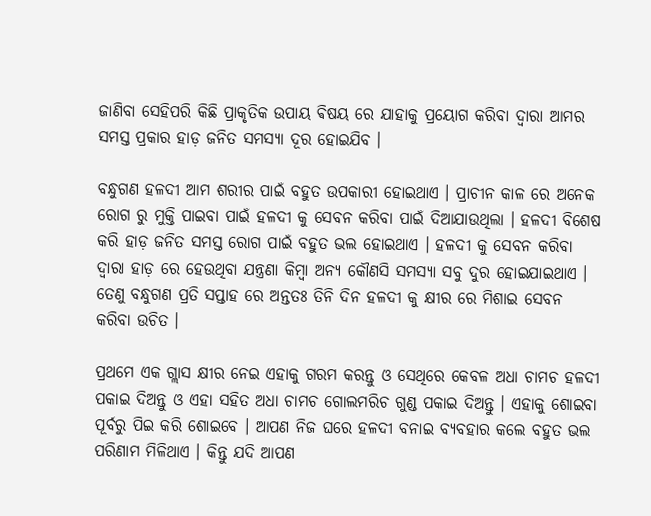ଜାଣିବା ସେହିପରି କିଛି ପ୍ରାକୃତିକ ଉପାୟ ଵିଷୟ ରେ ଯାହାକୁ ପ୍ରୟୋଗ କରିବା ଦ୍ୱାରା ଆମର ସମସ୍ତ ପ୍ରକାର ହାଡ଼ ଜନିତ ସମସ୍ୟା ଦୂର ହୋଇଯିବ ।

ବନ୍ଧୁଗଣ ହଳଦୀ ଆମ ଶରୀର ପାଇଁ ବହୁତ ଉପକାରୀ ହୋଇଥାଏ । ପ୍ରାଚୀନ କାଳ ରେ ଅନେକ ରୋଗ ରୁ ମୁକ୍ତି ପାଇବା ପାଇଁ ହଳଦୀ କୁ ସେବନ କରିବା ପାଇଁ ଦିଆଯାଉଥିଲା । ହଳଦୀ ବିଶେଷ କରି ହାଡ଼ ଜନିତ ସମସ୍ତ ରୋଗ ପାଇଁ ବହୁତ ଭଲ ହୋଇଥାଏ । ହଳଦୀ କୁ ସେବନ କରିବା ଦ୍ୱାରା ହାଡ଼ ରେ ହେଉଥିବା ଯନ୍ତ୍ରଣା କିମ୍ବା ଅନ୍ୟ କୌଣସି ସମସ୍ୟା ସବୁ ଦୁର ହୋଇଯାଇଥାଏ । ତେଣୁ ବନ୍ଧୁଗଣ ପ୍ରତି ସପ୍ତାହ ରେ ଅନ୍ତତଃ ତିନି ଦିନ ହଳଦୀ କୁ କ୍ଷୀର ରେ ମିଶାଇ ସେବନ କରିବା ଉଚିତ ।

ପ୍ରଥମେ ଏକ ଗ୍ଲାସ କ୍ଷୀର ନେଇ ଏହାକୁ ଗରମ କରନ୍ତୁ ଓ ସେଥିରେ କେବଳ ଅଧା ଚାମଚ ହଳଦୀ ପକାଇ ଦିଅନ୍ତୁ ଓ ଏହା ସହିତ ଅଧା ଚାମଚ ଗୋଲମରିଚ ଗୁଣ୍ଡ ପକାଇ ଦିଅନ୍ତୁ । ଏହାକୁ ଶୋଇବା ପୂର୍ବରୁ ପିଇ କରି ଶୋଇବେ । ଆପଣ ନିଜ ଘରେ ହଳଦୀ ବନାଇ ବ୍ୟବହାର କଲେ ବହୁତ ଭଲ ପରିଣାମ ମିଳିଥାଏ । କିନ୍ତୁ ଯଦି ଆପଣ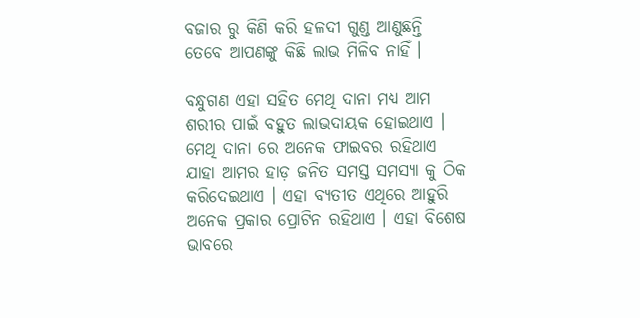ବଜାର ରୁ କିଣି କରି ହଳଦୀ ଗୁଣ୍ଡ ଆଣୁଛନ୍ତି ତେବେ ଆପଣଙ୍କୁ କିଛି ଲାଭ ମିଳିବ ନାହିଁ ।

ବନ୍ଧୁଗଣ ଏହା ସହିତ ମେଥି ଦାନା ମଧ୍ୟ ଆମ ଶରୀର ପାଇଁ ବହୁତ ଲାଭଦାୟକ ହୋଇଥାଏ । ମେଥି ଦାନା ରେ ଅନେକ ଫାଇବର ରହିଥାଏ ଯାହା ଆମର ହାଡ଼ ଜନିତ ସମସ୍ତ ସମସ୍ୟା କୁ ଠିକ କରିଦେଇଥାଏ । ଏହା ବ୍ୟତୀତ ଏଥିରେ ଆହୁରି ଅନେକ ପ୍ରକାର ପ୍ରୋଟିନ ରହିଥାଏ । ଏହା ବିଶେଷ ଭାବରେ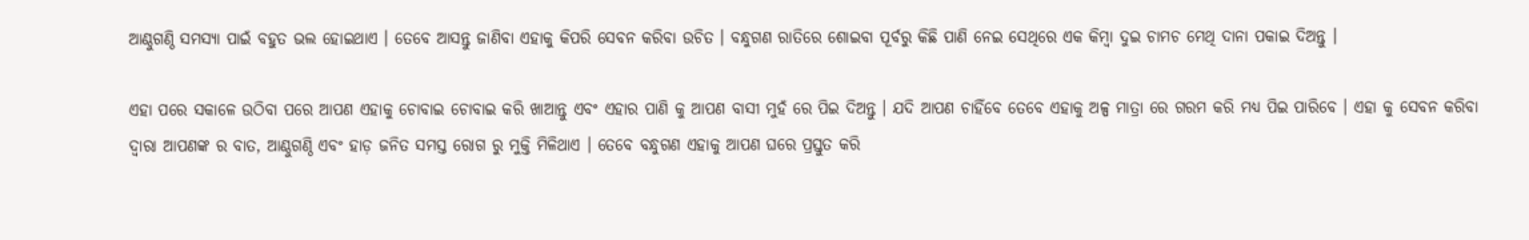ଆଣ୍ଠୁଗଣ୍ଠି ସମସ୍ୟା ପାଇଁ ବହୁତ ଭଲ ହୋଇଥାଏ । ତେବେ ଆସନ୍ତୁ ଜାଣିବା ଏହାକୁ କିପରି ସେବନ କରିବା ଉଚିତ । ବନ୍ଧୁଗଣ ରାତିରେ ଶୋଇବା ପୂର୍ବରୁ କିଛି ପାଣି ନେଇ ସେଥିରେ ଏକ କିମ୍ବା ଦୁଇ ଚାମଚ ମେଥି ଦାନା ପକାଇ ଦିଅନ୍ତୁ ।

ଏହା ପରେ ସକାଳେ ଉଠିବା ପରେ ଆପଣ ଏହାକୁ ଚୋବାଇ ଚୋବାଇ କରି ଖାଆନ୍ତୁ ଏବଂ ଏହାର ପାଣି କୁ ଆପଣ ବାସୀ ମୁହଁ ରେ ପିଇ ଦିଅନ୍ତୁ । ଯଦି ଆପଣ ଚାହିଁବେ ତେବେ ଏହାକୁ ଅଳ୍ପ ମାତ୍ରା ରେ ଗରମ କରି ମଧ୍ୟ ପିଇ ପାରିବେ । ଏହା କୁ ସେବନ କରିବା ଦ୍ବାରା ଆପଣଙ୍କ ର ବାତ, ଆଣ୍ଠୁଗଣ୍ଠି ଏବଂ ହାଡ଼ ଜନିତ ସମସ୍ତ ରୋଗ ରୁ ମୁକ୍ତି ମିଳିଥାଏ । ତେବେ ବନ୍ଧୁଗଣ ଏହାକୁ ଆପଣ ଘରେ ପ୍ରସ୍ତୁତ କରି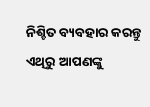ନିଶ୍ଚିତ ବ୍ୟବହାର କରନ୍ତୁ ଏଥିରୁ ଆପଣଙ୍କୁ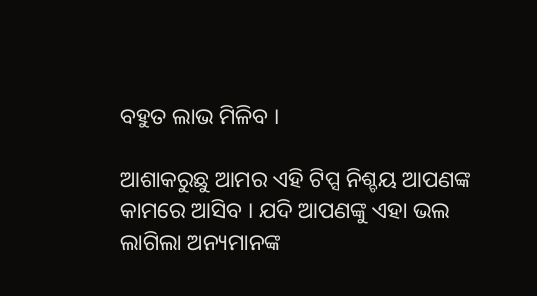ବହୁତ ଲାଭ ମିଳିବ ।

ଆଶାକରୁଛୁ ଆମର ଏହି ଟିପ୍ସ ନିଶ୍ଚୟ ଆପଣଙ୍କ କାମରେ ଆସିବ । ଯଦି ଆପଣଙ୍କୁ ଏହା ଭଲ ଲାଗିଲା ଅନ୍ୟମାନଙ୍କ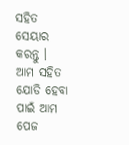ସହିତ ସେୟାର କରନ୍ତୁ । ଆମ ସହିତ ଯୋଡି ହେବା ପାଇଁ ଆମ ପେଜ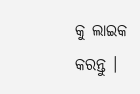କୁ ଲାଇକ କରନ୍ତୁ ।